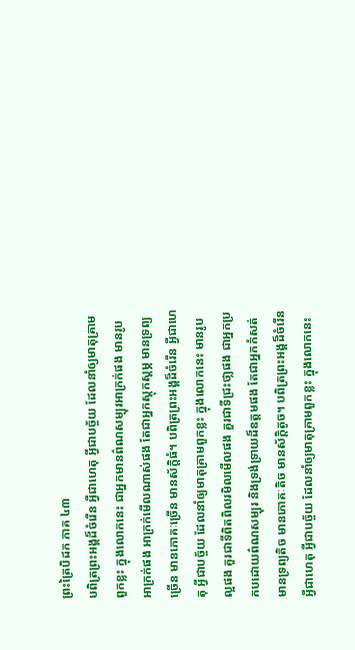ព្រះត្រៃបិដក ភាគ ៤៣
បពិត្រព្រះអង្គដ៏ចំរើន អ្វីជាហេតុ អ្វីជាបច្ច័យ ដែលនាំឲ្យមាតុគ្រាមពួកខ្លះ ក្នុងលោកនេះ ជាអ្នកមានព៌ណសម្បុរអាក្រក់ផង មានរូបអាក្រក់ផង អាក្រក់មើលណាស់ផង តែជាអ្នកស្តុកស្ដម្ភ មានទ្រព្យច្រើន មានភោគៈច្រើន មានស័ក្ដិធំ។ បពិត្រព្រះអង្គដ៏ចំរើន អ្វីជាហេតុ អ្វីជាបច្ច័យ ដែលនាំឲ្យមាតុគ្រាមពួកខ្លះ ក្នុងលោកនេះ មានរូបល្អផង គួរជាទីពិតពិលរមិលមើលផង គួរជាទីជ្រះថា្លផង ជាអ្នកប្រកបដោយព៌ណសម្បុរ និងទ្រង់ទ្រាយដ៏ឧត្តមផង តែជាអ្នកកំសត់ មានទ្រព្យតិច មានភោគៈតិច មានស័ក្ដិតូច។ បពិត្រព្រះអង្គដ៏ចំរើន អ្វីជាហេតុ អ្វីជាបច្ច័យ ដែលនាំឲ្យមាតុគ្រាមពួកខ្លះ ក្នុងលោកនេះ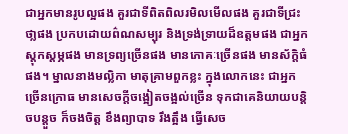ជាអ្នកមានរូបល្អផង គួរជាទីពិតពិលរមិលមើលផង គួរជាទីជ្រះថា្លផង ប្រកបដោយព៌ណសម្បុរ និងទ្រង់ទ្រាយដ៏ឧត្តមផង ជាអ្នកស្ដុកស្ដម្ភផង មានទ្រព្យច្រើនផង មានភោគៈច្រើនផង មានស័ក្ដិធំផង។ ម្នាលនាងមល្លិកា មាតុគ្រាមពួកខ្លះ ក្នុងលោកនេះ ជាអ្នកច្រើនក្រោធ មានសេចក្ដីចង្អៀតចង្អល់ច្រើន ទុកជាគេនិយាយបន្ដិចបន្ដួច ក៏ចងចិត្ត ខឹងព្យាបាទ រឹងត្អឹង ធ្វើសេច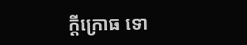ក្ដីក្រោធ ទោ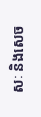សៈ និងសេច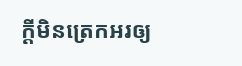ក្ដីមិនត្រេកអរឲ្យ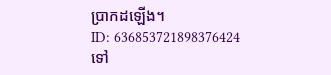បា្រកដឡើង។
ID: 636853721898376424
ទៅ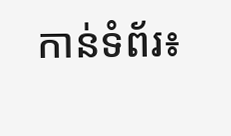កាន់ទំព័រ៖